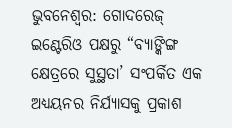ଭୁବନେଶ୍ୱର: ଗୋଦରେଜ୍ ଇଣ୍ଟେରିଓ ପକ୍ଷରୁ “ବ୍ୟାଙ୍କିଙ୍ଗ କ୍ଷେତ୍ରରେ ସୁସ୍ଥତା’ ସଂପର୍କିତ ଏକ ଅଧ୍ୟୟନର ନିର୍ଯ୍ୟାସକୁ ପ୍ରକାଶ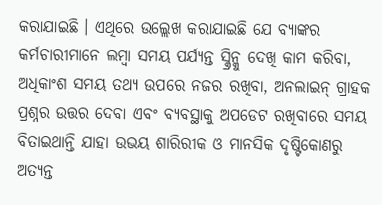କରାଯାଇଛି । ଏଥିରେ ଉଲ୍ଲେଖ କରାଯାଇଛି ଯେ ବ୍ୟାଙ୍କର କର୍ମଚାରୀମାନେ ଲମ୍ବା ସମୟ ପର୍ଯ୍ୟନ୍ତ ସ୍କ୍ରିନ୍କୁ ଦେଖି କାମ କରିବା, ଅଧିକାଂଶ ସମୟ ତଥ୍ୟ ଉପରେ ନଜର ରଖିବା, ଅନଲାଇନ୍ ଗ୍ରାହକ ପ୍ରଶ୍ନର ଉତ୍ତର ଦେବା ଏବଂ ବ୍ୟବସ୍ଥାକୁ ଅପଡେଟ ରଖିବାରେ ସମୟ ବିତାଇଥାନ୍ତି ଯାହା ଉଭୟ ଶାରିରୀକ ଓ ମାନସିକ ଦୃଷ୍ଟିକୋଣରୁ ଅତ୍ୟନ୍ତ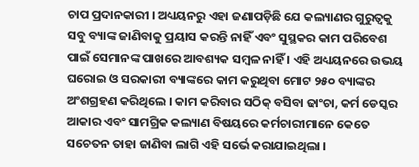ଚାପ ପ୍ରଦାନକାରୀ । ଅଧ୍ୟୟନରୁ ଏହା ଜଣାପଡ଼ିଛି ଯେ କଲ୍ୟାଣର ଗୁରୁତ୍ୱକୁ ସବୁ ବ୍ୟାଙ୍କ ଜାଣିବାକୁ ପ୍ରୟାସ କରନ୍ତି ନାହିଁ ଏବଂ ସୁସ୍ଥକର କାମ ପରିବେଶ ପାଇଁ ସେମାନଙ୍କ ପାଖରେ ଆବଶ୍ୟକ ସମ୍ବଳ ନାହିଁ । ଏହି ଅଧ୍ୟୟନରେ ଉଭୟ ଘରୋଇ ଓ ସରକାରୀ ବ୍ୟାଙ୍କରେ କାମ କରୁଥିବା ମୋଟ ୨୫୦ ବ୍ୟାଙ୍କର ଅଂଶଗ୍ରହଣ କରିଥିଲେ । କାମ କରିବାର ସଠିକ୍ ବସିବା ଢାଂଚା, କର୍ମ ଡେସ୍କର ଆକାର ଏବଂ ସାମଗ୍ରିକ କଲ୍ୟାଣ ବିଷୟରେ କର୍ମଚାରୀମାନେ କେତେ ସଚେତନ ତାହା ଜାଣିବା ଲାଗି ଏହି ସର୍ଭେ କରାଯାଇଥିଲା ।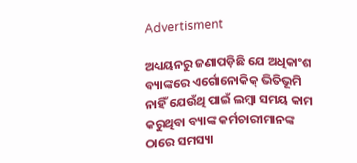Advertisment

ଅଧ୍ୟୟନରୁ ଜଣାପଡ଼ିଛି ଯେ ଅଧିକାଂଶ ବ୍ୟାଙ୍କରେ ଏର୍ଗୋନୋକିକ୍ ଭିତିଭୂମି ନାହିଁ ଯେଉଁଥି ପାଇଁ ଲମ୍ବା ସମୟ କାମ କରୁଥିବା ବ୍ୟାଙ୍କ କର୍ମଚାରୀମାନଙ୍କ ଠାରେ ସମସ୍ୟା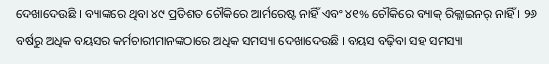ଦେଖାଦେଉଛି । ବ୍ୟାଙ୍କରେ ଥିବା ୪୯ ପ୍ରତିଶତ ଚୌକିରେ ଆର୍ମରେଷ୍ଟ ନାହିଁ ଏବଂ ୪୧% ଚୌକିରେ ବ୍ୟାକ୍ ରିକ୍ଲାଇନର୍ ନାହିଁ । ୨୬ ବର୍ଷରୁ ଅଧିକ ବୟସର କର୍ମଚାରୀମାନଙ୍କଠାରେ ଅଧିକ ସମସ୍ୟା ଦେଖାଦେଉଛି । ବୟସ ବଢ଼ିବା ସହ ସମସ୍ୟା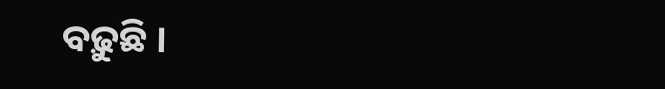ବଢ଼ୁଛି ।